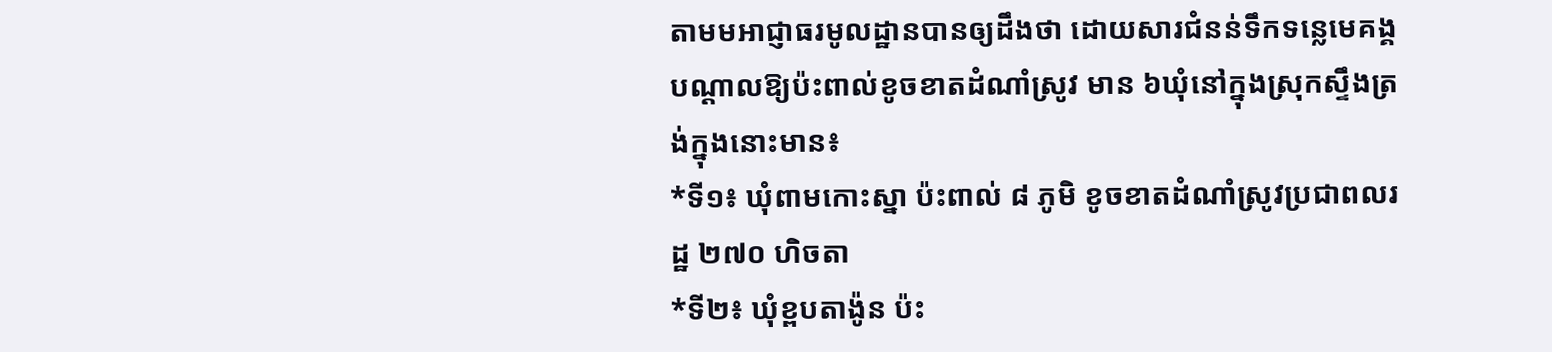តាមមអាជ្ញាធរមូលដ្ឋានបានឲ្យដឹងថា ដោយសារជំនន់ទឹកទន្លេមេគង្គ បណ្ដាលឱ្យប៉ះពាល់ខូចខាតដំណាំស្រូវ មាន ៦ឃុំនៅក្នុងស្រុកស្ទឹងត្រង់ក្នុងនោះមាន៖
*ទី១៖ ឃុំពាមកោះស្នា ប៉ះពាល់ ៨ ភូមិ ខូចខាតដំណាំស្រូវប្រជាពលរដ្ឋ ២៧០ ហិចតា
*ទី២៖ ឃុំខ្ពបតាង៉ូន ប៉ះ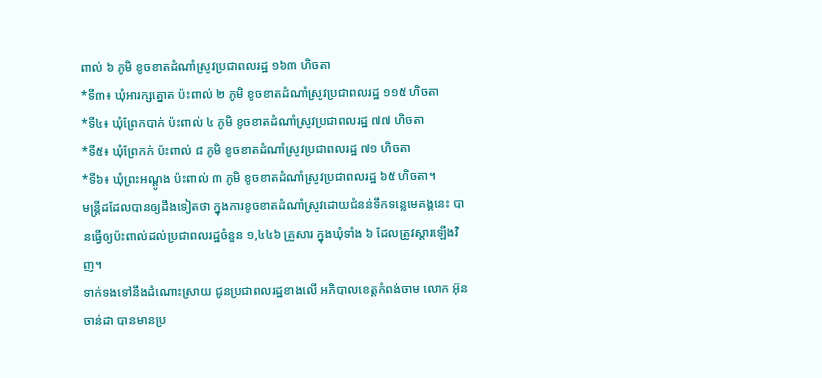ពាល់ ៦ ភូមិ ខូចខាតដំណាំស្រូវប្រជាពលរដ្ឋ ១៦៣ ហិចតា
*ទី៣៖ ឃុំអារក្សត្នោត ប៉ះពាល់ ២ ភូមិ ខូចខាតដំណាំស្រូវប្រជាពលរដ្ឋ ១១៥ ហិចតា
*ទី៤៖ ឃុំព្រែកបាក់ ប៉ះពាល់ ៤ ភូមិ ខូចខាតដំណាំស្រូវប្រជាពលរដ្ឋ ៧៧ ហិចតា
*ទី៥៖ ឃុំព្រែកក់ ប៉ះពាល់ ៨ ភូមិ ខូចខាតដំណាំស្រូវប្រជាពលរដ្ឋ ៧១ ហិចតា
*ទី៦៖ ឃុំព្រះអណ្ដូង ប៉ះពាល់ ៣ ភូមិ ខូចខាតដំណាំស្រូវប្រជាពលរដ្ឋ ៦៥ ហិចតា។
មន្ត្រីដដែលបានឲ្យដឹងទៀតថា ក្នុងការខូចខាតដំណាំស្រូវដោយជំនន់ទឹកទន្លេមេគង្គនេះ បានធ្វើឲ្យប៉ះពាល់ដល់ប្រជាពលរដ្ឋចំនួន ១,៤៤៦ គ្រួសារ ក្នុងឃុំទាំង ៦ ដែលត្រូវស្ដារឡើងវិញ។
ទាក់ទងទៅនឹងដំណោះស្រាយ ជូនប្រជាពលរដ្ឋខាងលើ អភិបាលខេត្តកំពង់ចាម លោក អ៊ុន ចាន់ដា បានមានប្រ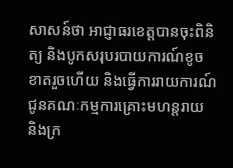សាសន៍ថា អាជ្ញាធរខេត្តបានចុះពិនិត្យ និងបូកសរុបរបាយការណ៍ខូចខាតរួចហើយ និងធ្វើការរាយការណ៍ ជូនគណៈកម្មការគ្រោះមហន្តរាយ និងក្រ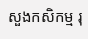សួងកសិកម្ម រុ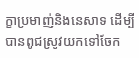ក្ខាប្រមាញ់និងនេសាទ ដើម្បីបានពូជស្រូវយកទៅចែក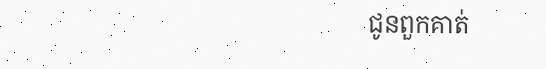ជូនពួកគាត់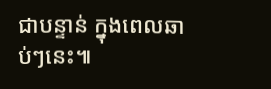ជាបន្ទាន់ ក្នុងពេលឆាប់ៗនេះ៕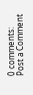0 comments:
Post a Comment